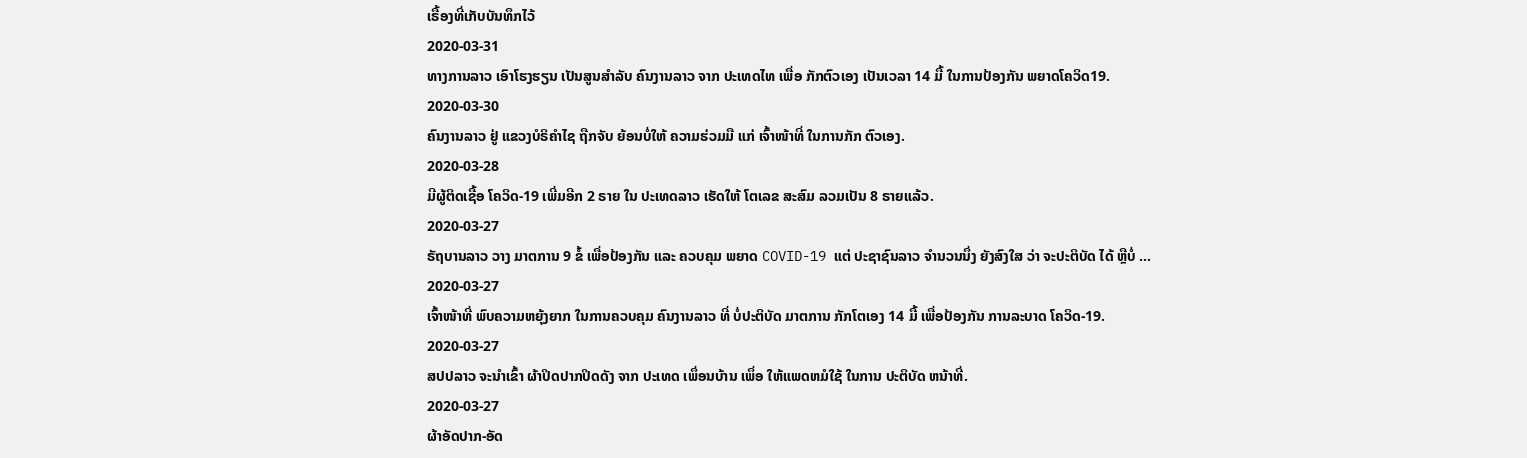ເຣື້ອງທີ່ເກັບບັນທຶກໄວ້
2020-03-31
ທາງການລາວ ເອົາໂຮງຮຽນ ເປັນສູນສຳລັບ ຄົນງານລາວ ຈາກ ປະເທດໄທ ເພື່ອ ກັກຕົວເອງ ເປັນເວລາ 14 ມື້ ໃນການປ້ອງກັນ ພຍາດໂຄວິດ19.
2020-03-30
ຄົນງານລາວ ຢູ່ ແຂວງບໍຣິຄຳໄຊ ຖືກຈັບ ຍ້ອນບໍ່ໃຫ້ ຄວາມຮ່ວມມື ແກ່ ເຈົ້າໜ້າທີ່ ໃນການກັກ ຕົວເອງ.
2020-03-28
ມີຜູ້ຕິດເຊື້ອ ໂຄວິດ-19 ເພີ່ມອີກ 2 ຣາຍ ໃນ ປະເທດລາວ ເຮັດໃຫ້ ໂຕເລຂ ສະສົມ ລວມເປັນ 8 ຣາຍແລ້ວ.
2020-03-27
ຣັຖບານລາວ ວາງ ມາຕການ 9 ຂໍ້ ເພື່ອປ້ອງກັນ ແລະ ຄວບຄຸມ ພຍາດ COVID-19 ແຕ່ ປະຊາຊົນລາວ ຈໍານວນນຶ່ງ ຍັງສົງໃສ ວ່າ ຈະປະຕິບັດ ໄດ້ ຫຼືບໍ່ ...
2020-03-27
ເຈົ້າໜ້າທີ່ ພົບຄວາມຫຍຸ້ງຍາກ ໃນການຄວບຄຸມ ຄົນງານລາວ ທີ່ ບໍ່ປະຕິບັດ ມາຕການ ກັກໂຕເອງ 14 ມື້ ເພື່ອປ້ອງກັນ ການລະບາດ ໂຄວິດ-19.
2020-03-27
ສປປລາວ ຈະນຳເຂົ້າ ຜ້າປິດປາກປິດດັງ ຈາກ ປະເທດ ເພຶ່ອນບ້ານ ເພຶ່ອ ໃຫ້ແພດຫມໍໃຊ້ ໃນການ ປະຕິບັດ ຫນ້າທີ່.
2020-03-27
ຜ້າອັດປາກ-ອັດ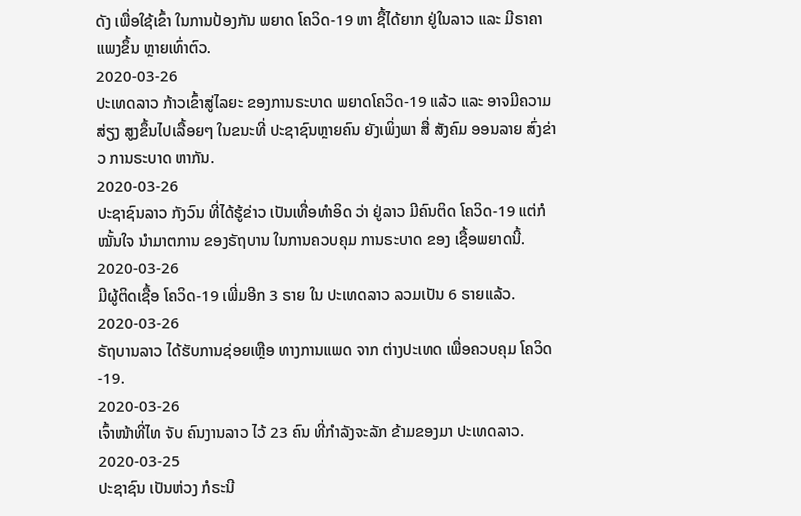ດັງ ເພື່ອໃຊ້ເຂົ້າ ໃນການປ້ອງກັນ ພຍາດ ໂຄວິດ-19 ຫາ ຊື້ໄດ້ຍາກ ຢູ່ໃນລາວ ແລະ ມີຣາຄາ ແພງຂຶ້ນ ຫຼາຍເທົ່າຕົວ.
2020-03-26
ປະເທດລາວ ກ້າວເຂົ້າສູ່ໄລຍະ ຂອງການຣະບາດ ພຍາດໂຄວິດ-19 ແລ້ວ ແລະ ອາຈມີຄວາມສ່ຽງ ສູງຂຶ້ນໄປເລື້ອຍໆ ໃນຂນະທີ່ ປະຊາຊົນຫຼາຍຄົນ ຍັງເພິ່ງພາ ສື່ ສັງຄົມ ອອນລາຍ ສົ່ງຂ່າວ ການຣະບາດ ຫາກັນ.
2020-03-26
ປະຊາຊົນລາວ ກັງວົນ ທີ່ໄດ້ຮູ້ຂ່າວ ເປັນເທື່ອທໍາອິດ ວ່າ ຢູ່ລາວ ມີຄົນຕິດ ໂຄວິດ-19 ແຕ່ກໍໝັ້ນໃຈ ນໍາມາຕການ ຂອງຣັຖບານ ໃນການຄວບຄຸມ ການຣະບາດ ຂອງ ເຊື້ອພຍາດນີ້.
2020-03-26
ມີຜູ້ຕິດເຊື້ອ ໂຄວິດ-19 ເພີ່ມອີກ 3 ຣາຍ ໃນ ປະເທດລາວ ລວມເປັນ 6 ຣາຍແລ້ວ.
2020-03-26
ຣັຖບານລາວ ໄດ້ຮັບການຊ່ອຍເຫຼືອ ທາງການແພດ ຈາກ ຕ່າງປະເທດ ເພື່ອຄວບຄຸມ ໂຄວິດ-19.
2020-03-26
ເຈົ້າໜ້າທີ່ໄທ ຈັບ ຄົນງານລາວ ໄວ້ 23 ຄົນ ທີ່ກຳລັງຈະລັກ ຂ້າມຂອງມາ ປະເທດລາວ.
2020-03-25
ປະຊາຊົນ ເປັນຫ່ວງ ກໍຣະນີ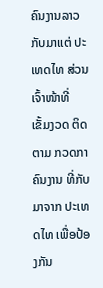ຄົນງານລາວ ກັບມາແຕ່ ປະເທດໄທ ສ່ວນ ເຈົ້າໜ້າທີ່ ເຂັ້ມງວດ ຕິດຕາມ ກວດກາ ຄົນງານ ທີ່ກັບມາຈາກ ປະເທດໄທ ເພື່ອປ້ອງກັນ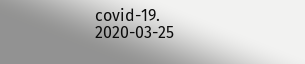covid-19.
2020-03-25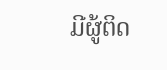ມີຜູ້ຕິດ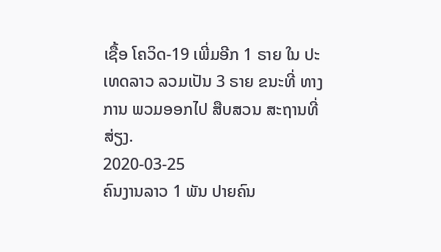ເຊື້ອ ໂຄວິດ-19 ເພີ່ມອີກ 1 ຣາຍ ໃນ ປະເທດລາວ ລວມເປັນ 3 ຣາຍ ຂນະທີ່ ທາງການ ພວມອອກໄປ ສືບສວນ ສະຖານທີ່ ສ່ຽງ.
2020-03-25
ຄົນງານລາວ 1 ພັນ ປາຍຄົນ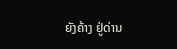ຍັງຄ້າງ ຢູ່ດ່ານ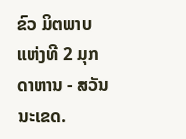ຂົວ ມິຕພາບ ແຫ່ງທີ 2 ມຸກດາຫານ - ສວັນນະເຂດ.